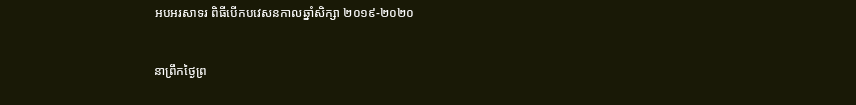អបអរសាទរ ពិធីបើកបវេសនកាលឆ្នាំសិក្សា ២០១៩-២០២០


នាព្រឹកថ្ងៃព្រ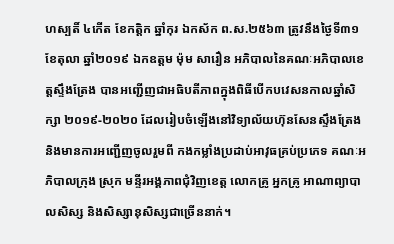ហស្បតិ៍ ៤កើត ខែកត្តិក ឆ្នាំកុរ ឯកស័ក ព.ស.២៥៦៣ ត្រូវនឹងថ្ងៃទី៣១ ខែតុលា ឆ្នាំ២០១៩ ឯកឧត្តម ម៉ុម សារឿន អភិបាលនៃគណៈអភិបាលខេត្តស្ទឹងត្រែង បានអញ្ជើញជាអធិបតីភាពក្នុងពិធីបើកបវេសនកាលឆ្នាំសិក្សា ២០១៩-២០២០ ដែលរៀបចំឡើងនៅវិទ្យាល័យហ៊ុនសែនស្ទឹងត្រែង និងមានការអញ្ជើញចូលរួមពី កងកម្លាំងប្រដាប់អាវុធគ្រប់ប្រភេទ គណៈអភិបាលក្រុង ស្រុក មន្ទីរអង្គភាពជុំវិញខេត្ត លោកគ្រូ អ្នកគ្រូ អាណាព្យាបាលសិស្ស និងសិស្សានុសិស្សជាច្រើននាក់។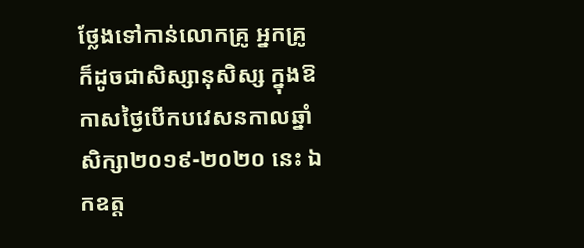ថ្លែងទៅកាន់លោកគ្រូ អ្នកគ្រូ ក៏ដូចជាសិស្សានុសិស្ស ក្នុងឱកាសថ្ងៃបើកបវេសនកាលឆ្នាំសិក្សា២០១៩-២០២០ នេះ ឯកឧត្ត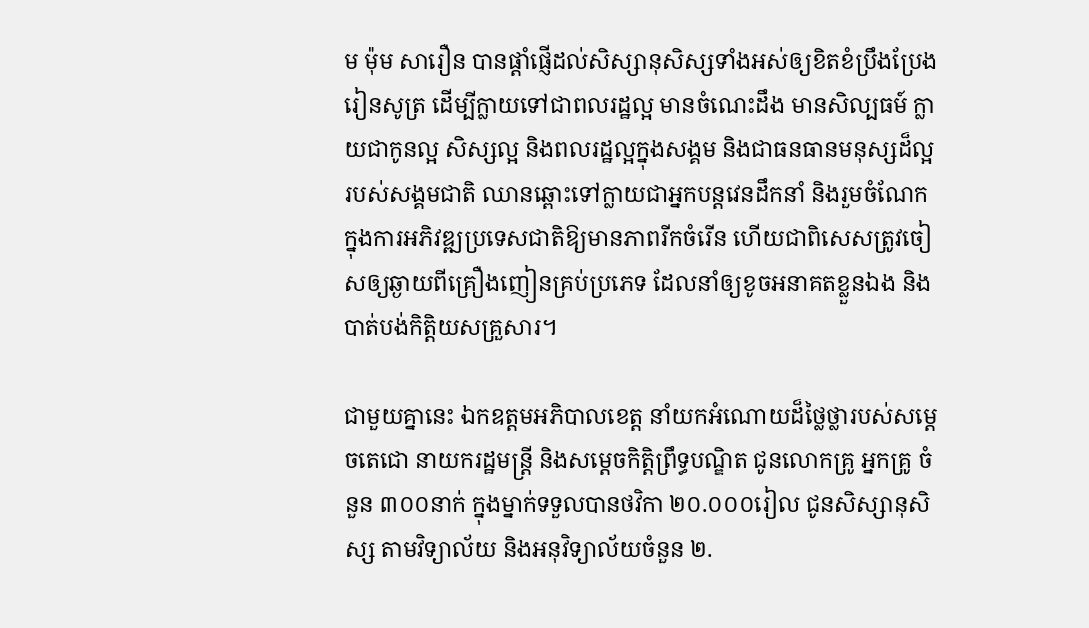ម ម៉ុម សារឿន បានផ្តាំផ្ញើដល់សិស្សានុសិស្សទាំងអស់ឲ្យខិតខំប្រឹងប្រែងរៀនសូត្រ ដើម្បីក្លាយទៅជាពលរដ្ឋល្អ មានចំណេះដឹង មានសិល្បធម៍ ក្លាយជាកូនល្អ សិស្សល្អ និងពលរដ្ឋល្អក្នុងសង្គម និងជាធនធានមនុស្សដ៏ល្អរបស់សង្គមជាតិ ឈានឆ្ពោះទៅក្លាយជាអ្នកបន្តវេនដឹកនាំ និងរួមចំណែកក្នុងការអភិវឌ្ឍប្រទេសជាតិឱ្យមានភាពរីកចំរើន ហើយជាពិសេសត្រូវចៀសឲ្យឆ្ងាយពីគ្រឿងញៀនគ្រប់ប្រភេទ ដែលនាំឲ្យខូចអនាគតខ្លួនឯង និងបាត់បង់កិត្តិយសគ្រួសារ។

ជាមួយគ្នានេះ ឯកឧត្តមអភិបាលខេត្ត នាំយកអំណោយដ៏ថ្លៃថ្លារបស់សម្តេចតេជោ នាយករដ្ឋមន្រ្តី និងសម្តេចកិត្តិព្រឹទ្ធបណ្ឌិត ជូនលោកគ្រូ អ្នកគ្រូ ចំនួន ៣០០នាក់ ក្នុងម្នាក់ទទួលបានថវិកា ២០.០០០រៀល ជូនសិស្សានុសិស្ស តាមវិទ្យាល័យ និងអនុវិទ្យាល័យចំនួន ២.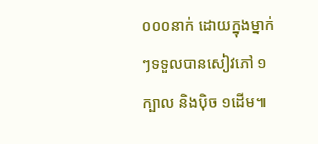០០០នាក់ ដោយក្នុងម្នាក់ៗទទួលបានសៀវភៅ ១ក្បាល និងប៉ិច ១ដើម៕